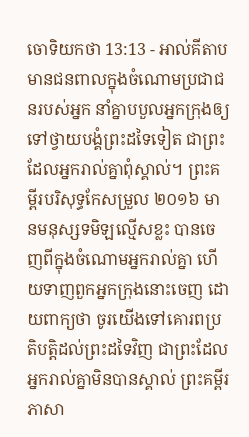ចោទិយកថា 13:13 - អាល់គីតាប មានជនពាលក្នុងចំណោមប្រជាជនរបស់អ្នក នាំគ្នាបបួលអ្នកក្រុងឲ្យទៅថ្វាយបង្គំព្រះដទៃទៀត ជាព្រះដែលអ្នករាល់គ្នាពុំស្គាល់។ ព្រះគម្ពីរបរិសុទ្ធកែសម្រួល ២០១៦ មានមនុស្សទមិឡល្មើសខ្លះ បានចេញពីក្នុងចំណោមអ្នករាល់គ្នា ហើយទាញពួកអ្នកក្រុងនោះចេញ ដោយពាក្យថា ចូរយើងទៅគោរពប្រតិបត្តិដល់ព្រះដទៃវិញ ជាព្រះដែលអ្នករាល់គ្នាមិនបានស្គាល់ ព្រះគម្ពីរភាសា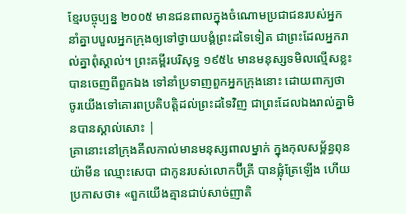ខ្មែរបច្ចុប្បន្ន ២០០៥ មានជនពាលក្នុងចំណោមប្រជាជនរបស់អ្នក នាំគ្នាបបួលអ្នកក្រុងឲ្យទៅថ្វាយបង្គំព្រះដទៃទៀត ជាព្រះដែលអ្នករាល់គ្នាពុំស្គាល់។ ព្រះគម្ពីរបរិសុទ្ធ ១៩៥៤ មានមនុស្សទមិលល្មើសខ្លះ បានចេញពីពួកឯង ទៅនាំប្រទាញពួកអ្នកក្រុងនោះ ដោយពាក្យថា ចូរយើងទៅគោរពប្រតិបត្តិដល់ព្រះដទៃវិញ ជាព្រះដែលឯងរាល់គ្នាមិនបានស្គាល់សោះ |
គ្រានោះនៅក្រុងគីលកាល់មានមនុស្សពាលម្នាក់ ក្នុងកុលសម្ព័ន្ធពុនយ៉ាមីន ឈ្មោះសេបា ជាកូនរបស់លោកប៊ីគ្រី បានផ្លុំត្រែឡើង ហើយប្រកាសថា៖ «ពួកយើងគ្មានជាប់សាច់ញាតិ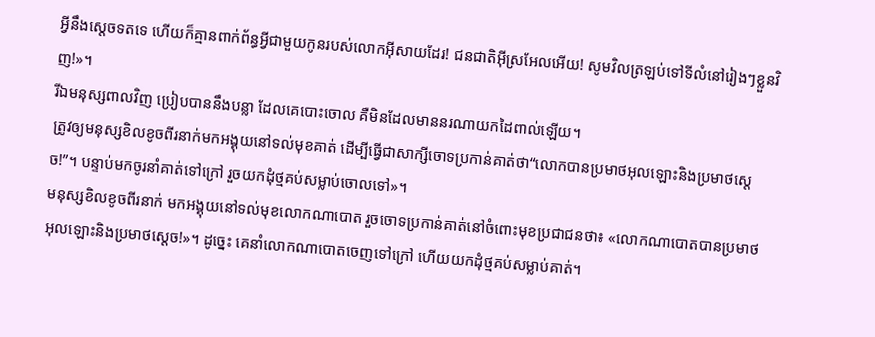អ្វីនឹងស្តេចទតទេ ហើយក៏គ្មានពាក់ព័ន្ធអ្វីជាមួយកូនរបស់លោកអ៊ីសាយដែរ! ជនជាតិអ៊ីស្រអែលអើយ! សូមវិលត្រឡប់ទៅទីលំនៅរៀងៗខ្លួនវិញ!»។
រីឯមនុស្សពាលវិញ ប្រៀបបាននឹងបន្លា ដែលគេបោះចោល គឺមិនដែលមាននរណាយកដៃពាល់ឡើយ។
ត្រូវឲ្យមនុស្សខិលខូចពីរនាក់មកអង្គុយនៅទល់មុខគាត់ ដើម្បីធ្វើជាសាក្សីចោទប្រកាន់គាត់ថា“លោកបានប្រមាថអុលឡោះនិងប្រមាថស្តេច!”។ បន្ទាប់មកចូរនាំគាត់ទៅក្រៅ រួចយកដុំថ្មគប់សម្លាប់ចោលទៅ»។
មនុស្សខិលខូចពីរនាក់ មកអង្គុយនៅទល់មុខលោកណាបោត រួចចោទប្រកាន់គាត់នៅចំពោះមុខប្រជាជនថា៖ «លោកណាបោតបានប្រមាថអុលឡោះនិងប្រមាថស្តេច!»។ ដូច្នេះ គេនាំលោកណាបោតចេញទៅក្រៅ ហើយយកដុំថ្មគប់សម្លាប់គាត់។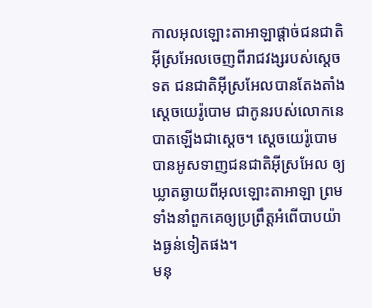កាលអុលឡោះតាអាឡាផ្តាច់ជនជាតិអ៊ីស្រអែលចេញពីរាជវង្សរបស់ស្តេចទត ជនជាតិអ៊ីស្រអែលបានតែងតាំងស្តេចយេរ៉ូបោម ជាកូនរបស់លោកនេបាតឡើងជាស្តេច។ ស្តេចយេរ៉ូបោមបានអូសទាញជនជាតិអ៊ីស្រអែល ឲ្យឃ្លាតឆ្ងាយពីអុលឡោះតាអាឡា ព្រមទាំងនាំពួកគេឲ្យប្រព្រឹត្តអំពើបាបយ៉ាងធ្ងន់ទៀតផង។
មនុ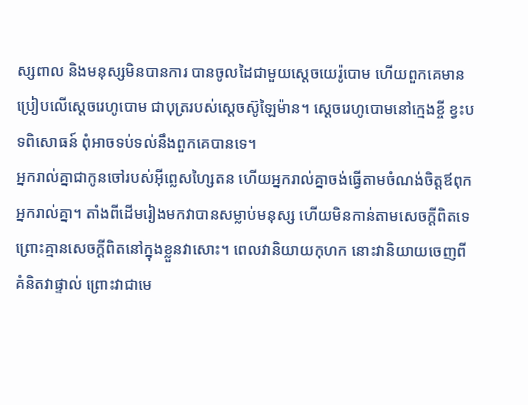ស្សពាល និងមនុស្សមិនបានការ បានចូលដៃជាមួយស្តេចយេរ៉ូបោម ហើយពួកគេមានប្រៀបលើស្តេចរេហូបោម ជាបុត្ររបស់ស្តេចស៊ូឡៃម៉ាន។ ស្តេចរេហូបោមនៅក្មេងខ្ចី ខ្វះបទពិសោធន៍ ពុំអាចទប់ទល់នឹងពួកគេបានទេ។
អ្នករាល់គ្នាជាកូនចៅរបស់អ៊ីព្លេសហ្សៃតន ហើយអ្នករាល់គ្នាចង់ធ្វើតាមចំណង់ចិត្ដឪពុកអ្នករាល់គ្នា។ តាំងពីដើមរៀងមកវាបានសម្លាប់មនុស្ស ហើយមិនកាន់តាមសេចក្ដីពិតទេ ព្រោះគ្មានសេចក្ដីពិតនៅក្នុងខ្លួនវាសោះ។ ពេលវានិយាយកុហក នោះវានិយាយចេញពីគំនិតវាផ្ទាល់ ព្រោះវាជាមេ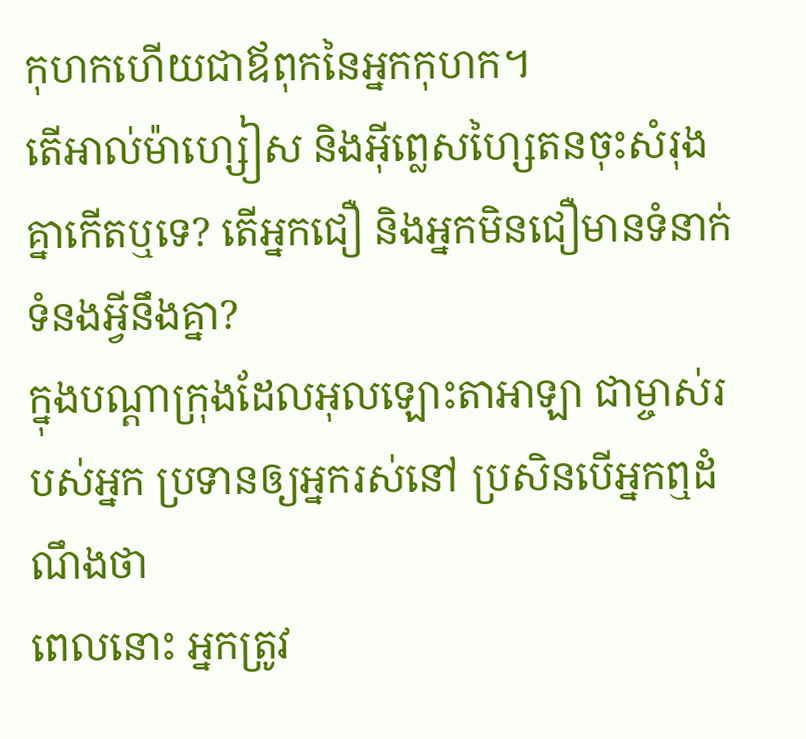កុហកហើយជាឪពុកនៃអ្នកកុហក។
តើអាល់ម៉ាហ្សៀស និងអ៊ីព្លេសហ្សៃតនចុះសំរុងគ្នាកើតឬទេ? តើអ្នកជឿ និងអ្នកមិនជឿមានទំនាក់ទំនងអ្វីនឹងគ្នា?
ក្នុងបណ្តាក្រុងដែលអុលឡោះតាអាឡា ជាម្ចាស់របស់អ្នក ប្រទានឲ្យអ្នករស់នៅ ប្រសិនបើអ្នកឮដំណឹងថា
ពេលនោះ អ្នកត្រូវ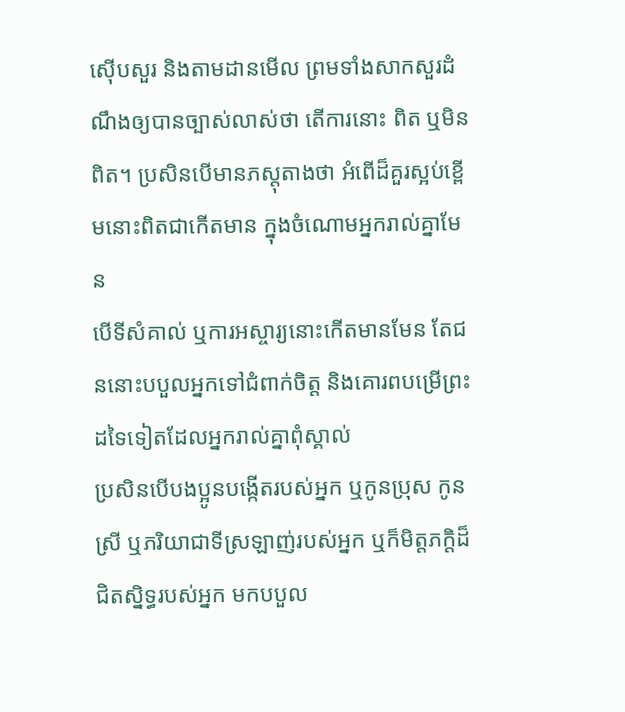ស៊ើបសួរ និងតាមដានមើល ព្រមទាំងសាកសួរដំណឹងឲ្យបានច្បាស់លាស់ថា តើការនោះ ពិត ឬមិនពិត។ ប្រសិនបើមានភស្តុតាងថា អំពើដ៏គួរស្អប់ខ្ពើមនោះពិតជាកើតមាន ក្នុងចំណោមអ្នករាល់គ្នាមែន
បើទីសំគាល់ ឬការអស្ចារ្យនោះកើតមានមែន តែជននោះបបួលអ្នកទៅជំពាក់ចិត្ត និងគោរពបម្រើព្រះដទៃទៀតដែលអ្នករាល់គ្នាពុំស្គាល់
ប្រសិនបើបងប្អូនបង្កើតរបស់អ្នក ឬកូនប្រុស កូនស្រី ឬភរិយាជាទីស្រឡាញ់របស់អ្នក ឬក៏មិត្តភក្តិដ៏ជិតស្និទ្ធរបស់អ្នក មកបបួល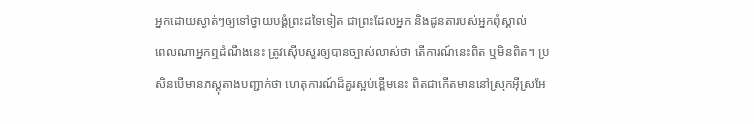អ្នកដោយស្ងាត់ៗឲ្យទៅថ្វាយបង្គំព្រះដទៃទៀត ជាព្រះដែលអ្នក និងដូនតារបស់អ្នកពុំស្គាល់
ពេលណាអ្នកឮដំណឹងនេះ ត្រូវស៊ើបសួរឲ្យបានច្បាស់លាស់ថា តើការណ៍នេះពិត ឬមិនពិត។ ប្រសិនបើមានភស្តុតាងបញ្ជាក់ថា ហេតុការណ៍ដ៏គួរស្អប់ខ្ពើមនេះ ពិតជាកើតមាននៅស្រុកអ៊ីស្រអែ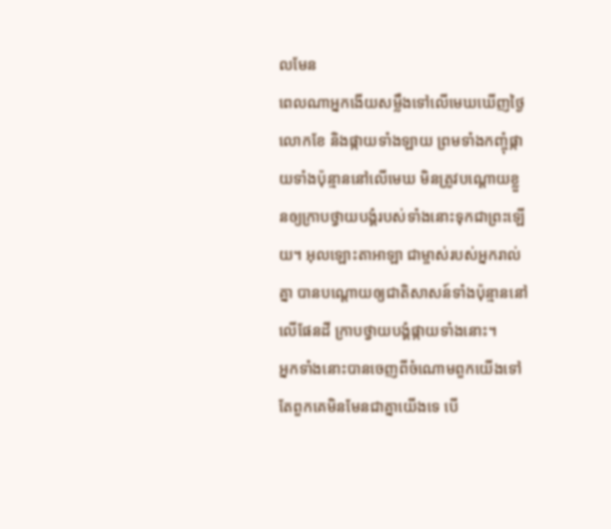លមែន
ពេលណាអ្នកងើយសម្លឹងទៅលើមេឃឃើញថ្ងៃ លោកខែ និងផ្កាយទាំងឡាយ ព្រមទាំងកញ្ចុំផ្កាយទាំងប៉ុន្មាននៅលើមេឃ មិនត្រូវបណ្តោយខ្លួនឲ្យក្រាបថ្វាយបង្គំរបស់ទាំងនោះទុកជាព្រះឡើយ។ អុលឡោះតាអាឡា ជាម្ចាស់របស់អ្នករាល់គ្នា បានបណ្តោយឲ្យជាតិសាសន៍ទាំងប៉ុន្មាននៅលើផែនដី ក្រាបថ្វាយបង្គំផ្កាយទាំងនោះ។
អ្នកទាំងនោះបានចេញពីចំណោមពួកយើងទៅ តែពួកគេមិនមែនជាគ្នាយើងទេ បើ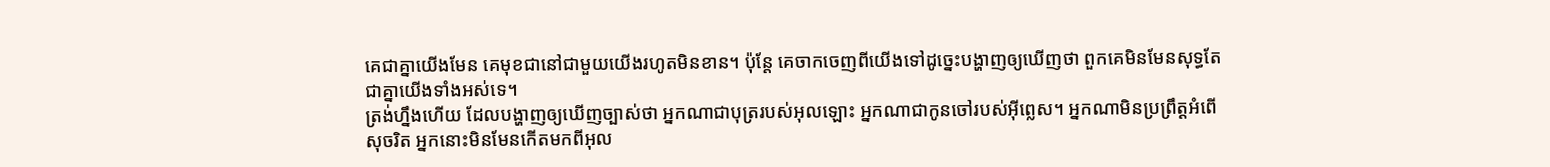គេជាគ្នាយើងមែន គេមុខជានៅជាមួយយើងរហូតមិនខាន។ ប៉ុន្ដែ គេចាកចេញពីយើងទៅដូច្នេះបង្ហាញឲ្យឃើញថា ពួកគេមិនមែនសុទ្ធតែជាគ្នាយើងទាំងអស់ទេ។
ត្រង់ហ្នឹងហើយ ដែលបង្ហាញឲ្យឃើញច្បាស់ថា អ្នកណាជាបុត្ររបស់អុលឡោះ អ្នកណាជាកូនចៅរបស់អ៊ីព្លេស។ អ្នកណាមិនប្រព្រឹត្ដអំពើសុចរិត អ្នកនោះមិនមែនកើតមកពីអុល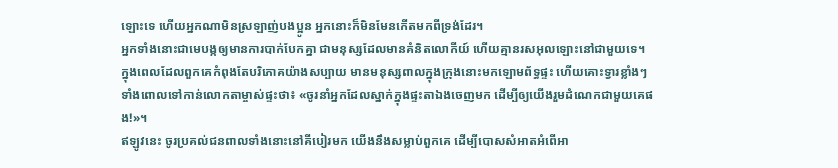ឡោះទេ ហើយអ្នកណាមិនស្រឡាញ់បងប្អូន អ្នកនោះក៏មិនមែនកើតមកពីទ្រង់ដែរ។
អ្នកទាំងនោះជាមេបង្កឲ្យមានការបាក់បែកគ្នា ជាមនុស្សដែលមានគំនិតលោកីយ៍ ហើយគ្មានរសអុលឡោះនៅជាមួយទេ។
ក្នុងពេលដែលពួកគេកំពុងតែបរិភោគយ៉ាងសប្បាយ មានមនុស្សពាលក្នុងក្រុងនោះមកឡោមព័ទ្ធផ្ទះ ហើយគោះទ្វារខ្លាំងៗ ទាំងពោលទៅកាន់លោកតាម្ចាស់ផ្ទះថា៖ «ចូរនាំអ្នកដែលស្នាក់ក្នុងផ្ទះតាឯងចេញមក ដើម្បីឲ្យយើងរួមដំណេកជាមួយគេផង!»។
ឥឡូវនេះ ចូរប្រគល់ជនពាលទាំងនោះនៅគីបៀរមក យើងនឹងសម្លាប់ពួកគេ ដើម្បីបោសសំអាតអំពើអា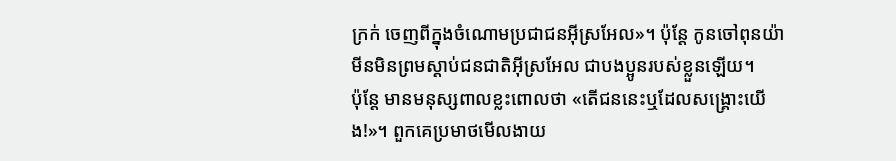ក្រក់ ចេញពីក្នុងចំណោមប្រជាជនអ៊ីស្រអែល»។ ប៉ុន្តែ កូនចៅពុនយ៉ាមីនមិនព្រមស្តាប់ជនជាតិអ៊ីស្រអែល ជាបងប្អូនរបស់ខ្លួនឡើយ។
ប៉ុន្តែ មានមនុស្សពាលខ្លះពោលថា «តើជននេះឬដែលសង្គ្រោះយើង!»។ ពួកគេប្រមាថមើលងាយ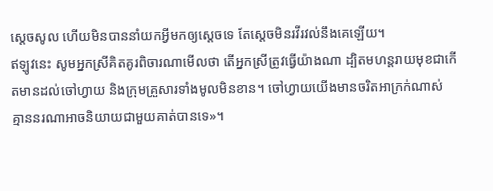ស្តេចសូល ហើយមិនបាននាំយកអ្វីមកឲ្យស្តេចទេ តែស្តេចមិនរវីរវល់នឹងគេឡើយ។
ឥឡូវនេះ សូមអ្នកស្រីគិតគូរពិចារណាមើលថា តើអ្នកស្រីត្រូវធ្វើយ៉ាងណា ដ្បិតមហន្តរាយមុខជាកើតមានដល់ចៅហ្វាយ និងក្រុមគ្រួសារទាំងមូលមិនខាន។ ចៅហ្វាយយើងមានចរិតអាក្រក់ណាស់ គ្មាននរណាអាចនិយាយជាមួយគាត់បានទេ»។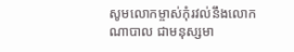សូមលោកម្ចាស់កុំរវល់នឹងលោកណាបាល ជាមនុស្សមា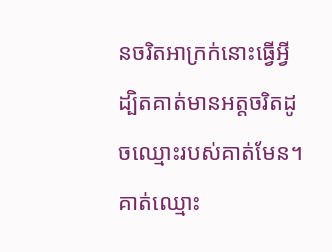នចរិតអាក្រក់នោះធ្វើអ្វី ដ្បិតគាត់មានអត្តចរិតដូចឈ្មោះរបស់គាត់មែន។ គាត់ឈ្មោះ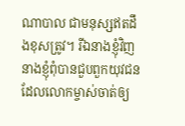ណាបាល ជាមនុស្សឥតដឹងខុសត្រូវ។ រីឯនាងខ្ញុំវិញ នាងខ្ញុំពុំបានជួបពួកយុវជនដែលលោកម្ចាស់ចាត់ឲ្យ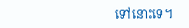ទៅនោះទេ។